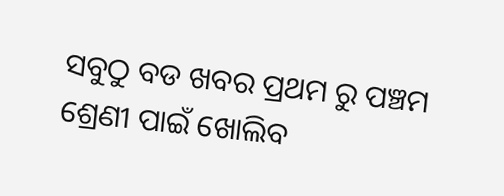ସବୁଠୁ ବଡ ଖବର ପ୍ରଥମ ରୁ ପଞ୍ଚମ ଶ୍ରେଣୀ ପାଇଁ ଖୋଲିବ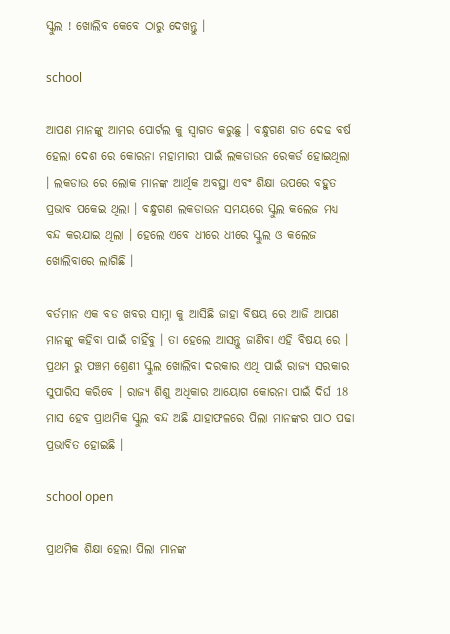ସ୍କୁଲ ! ଖୋଲିବ କେବେ ଠାରୁ ଦେଖନ୍ତୁ ।

school

ଆପଣ ମାନଙ୍କୁ ଆମର ପୋର୍ଟଲ କୁ ସ୍ୱାଗତ କରୁଛୁ । ବନ୍ଧୁଗଣ ଗତ ଦେଢ ବର୍ଷ ହେଲା ଦେଶ ରେ କୋରନା ମହାମାରୀ ପାଇଁ ଲକଡାଉନ ରେକର୍ଡ ହୋଇଥିଲା । ଲକଡାଉ ରେ ଲୋକ ମାନଙ୍କ ଆର୍ଥିକ ଅବସ୍ଥା ଏବଂ ଶିକ୍ଷା ଉପରେ ବହୁତ ପ୍ରଭାବ ପକେଇ ଥିଲା । ବନ୍ଧୁଗଣ ଲକଡାଉନ ସମୟରେ ସ୍କୁଲ କଲେଜ ମଧ୍ୟ ବନ୍ଦ କରଯାଇ ଥିଲା । ହେଲେ ଏବେ ଧୀରେ ଧୀରେ ସ୍କୁଲ ଓ କଲେଜ ଖୋଲିବାରେ ଲାଗିଛି ।

ବର୍ତମାନ ଏକ ବଡ ଖବର ସାମ୍ନା କୁ ଆସିଛି ଜାହା ବିଷୟ ରେ ଆଜି ଆପଣ ମାନଙ୍କୁ କହିବା ପାଇଁ ଚାହିଁବୁ । ତା ହେଲେ ଆସନ୍ତୁ ଜାଣିବା ଏହି ବିଷୟ ରେ । ପ୍ରଥମ ରୁ ପଞ୍ଚମ ଶ୍ରେଣୀ ସ୍କୁଲ ଖୋଲିବା ଦରକାର ଏଥି ପାଇଁ ରାଜ୍ୟ ସରକାର ସୁପାରିସ କରିବେ । ରାଜ୍ୟ ଶିଶୁ ଅଧିକାର ଆୟୋଗ କୋରନା ପାଇଁ ଦିର୍ଘ 18 ମାସ ହେବ ପ୍ରାଥମିକ ସ୍କୁଲ ବନ୍ଦ ଅଛି ଯାହାଫଳରେ ପିଲା ମାନଙ୍କର ପାଠ ପଢା ପ୍ରଭାବିତ ହୋଇଛି ।

school open

ପ୍ରାଥମିକ ଶିକ୍ଷା ହେଲା ପିଲା ମାନଙ୍କ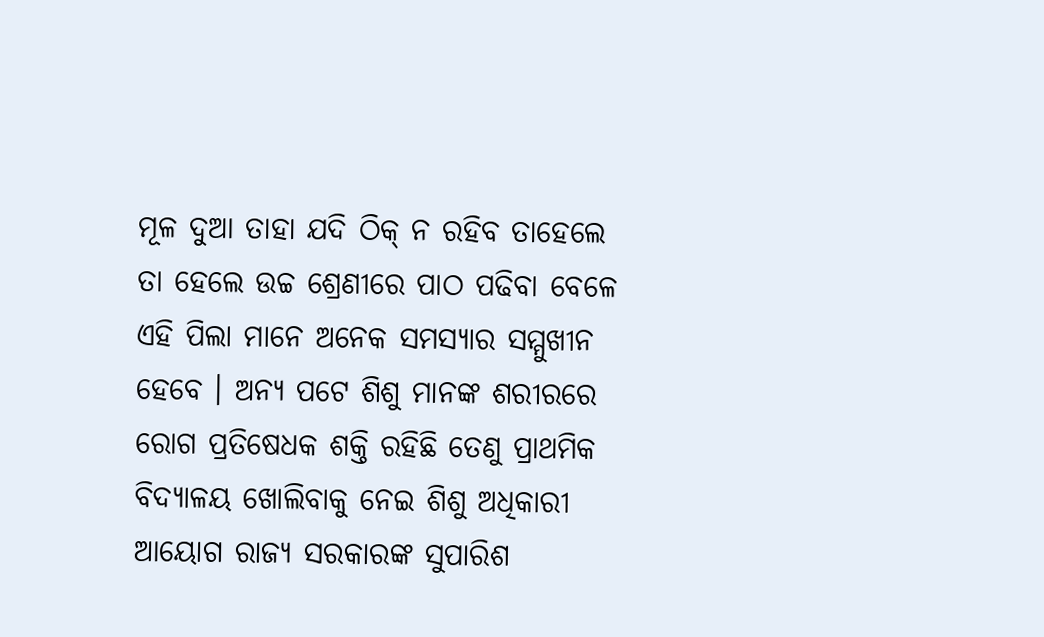ମୂଳ ଦୁଆ ତାହା ଯଦି ଠିକ୍ ନ ରହିବ ତାହେଲେ ତା ହେଲେ ଉଚ୍ଚ ଶ୍ରେଣୀରେ ପାଠ ପଢିବା ବେଳେ ଏହି ପିଲା ମାନେ ଅନେକ ସମସ୍ୟାର ସମ୍ମୁଖୀନ ହେବେ । ଅନ୍ୟ ପଟେ ଶିଶୁ ମାନଙ୍କ ଶରୀରରେ ରୋଗ ପ୍ରତିଷେଧକ ଶକ୍ତି ରହିଛି ତେଣୁ ପ୍ରାଥମିକ ବିଦ୍ୟାଳୟ ଖୋଲିବାକୁ ନେଇ ଶିଶୁ ଅଧିକାରୀ ଆୟୋଗ ରାଜ୍ୟ ସରକାରଙ୍କ ସୁପାରିଶ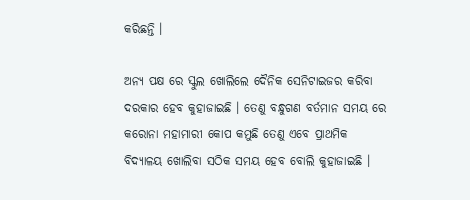କରିଛନ୍ତି ।

ଅନ୍ୟ ପକ୍ଷ ରେ ସ୍କୁଲ ଖୋଲିଲେ ଦୈନିକ ସେନିଟାଇଜର କରିବା ଦରକାର ହେବ କୁହାଜାଇଛି । ତେଣୁ ବନ୍ଧୁଗଣ ବର୍ତମାନ ସମୟ ରେ କରୋନା ମହାମାରୀ କୋପ କମୁଛି ତେଣୁ ଏବେ ପ୍ରାଥମିକ ବିଦ୍ୟାଳୟ ଖୋଲିବା ସଠିକ ସମୟ ହେବ ବୋଲି କୁହାଜାଇଛି ।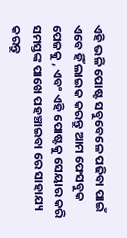ଏହି ଭଳି ପୋଷ୍ଟ ସବୁବେଳେ ପଢିବା ପାଇଁ ଏବେ ହିଁ ଲାଇକ କରନ୍ତୁ ଆମ ଫେସବୁକ ପେଜକୁ , ଏବଂ ଏହି ପୋଷ୍ଟକୁ ସେୟାର କରି ସମସ୍ତଙ୍କ ପାଖେ ପହଞ୍ଚାଇବା ରେ ସାହାଯ୍ୟ କରନ୍ତୁ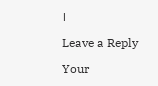।

Leave a Reply

Your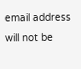email address will not be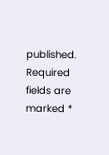published. Required fields are marked *